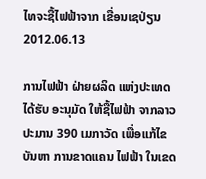ໄທຈະຊື້ໄຟຟ້າຈາກ ເຂື່ອນເຊປ່ຽນ
2012.06.13

ການໄຟຟ້າ ຝ່າຍຜລິດ ແຫ່ງປະເທດ ໄດ້ຮັບ ອະນຸມັດ ໃຫ້ຊື້ໄຟຟ້າ ຈາກລາວ ປະມານ 390 ເມກາວັດ ເພື່ອແກ້ໄຂ ບັນຫາ ການຂາດແຄນ ໄຟຟ້າ ໃນເຂດ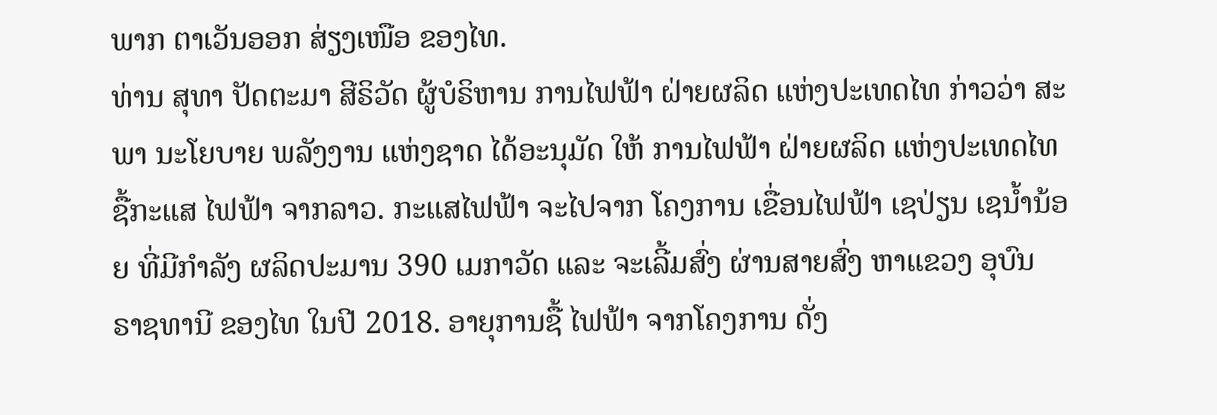ພາກ ຕາເວັນອອກ ສ່ຽງເໜືອ ຂອງໄທ.
ທ່ານ ສຸທາ ປັດຕະມາ ສີຣິວັດ ຜູ້ບໍຣິຫານ ການໄຟຟ້າ ຝ່າຍຜລິດ ແຫ່ງປະເທດໄທ ກ່າວວ່າ ສະພາ ນະໂຍບາຍ ພລັງງານ ແຫ່ງຊາດ ໄດ້ອະນຸມັດ ໃຫ້ ການໄຟຟ້າ ຝ່າຍຜລິດ ແຫ່ງປະເທດໄທ ຊື້ກະແສ ໄຟຟ້າ ຈາກລາວ. ກະແສໄຟຟ້າ ຈະໄປຈາກ ໂຄງການ ເຂື່ອນໄຟຟ້າ ເຊປ່ຽນ ເຊນ້ຳນ້ອຍ ທີ່ມີກຳລັງ ຜລິດປະມານ 390 ເມກາວັດ ແລະ ຈະເລີ້ມສົ່ງ ຜ່ານສາຍສົ່ງ ຫາແຂວງ ອຸບົນ ຣາຊທານີ ຂອງໄທ ໃນປີ 2018. ອາຍຸການຊື້ ໄຟຟ້າ ຈາກໂຄງການ ດັ່ງ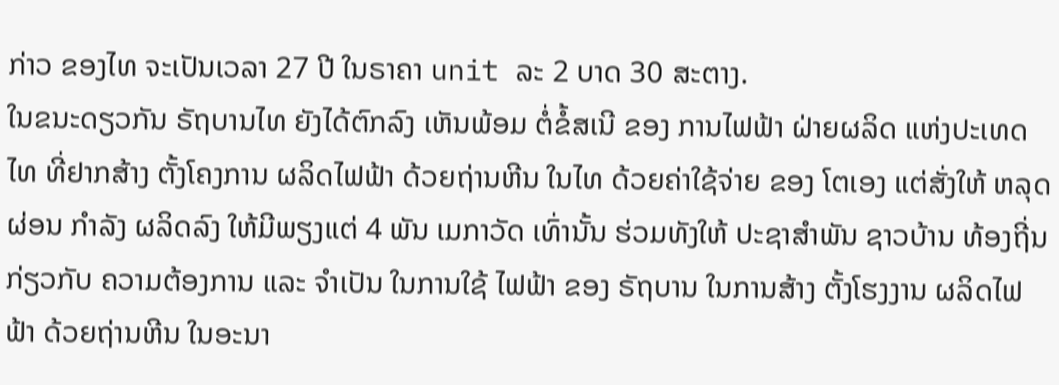ກ່າວ ຂອງໄທ ຈະເປັນເວລາ 27 ປີ ໃນຣາຄາ unit ລະ 2 ບາດ 30 ສະຕາງ.
ໃນຂນະດຽວກັນ ຣັຖບານໄທ ຍັງໄດ້ຕົກລົງ ເຫັນພ້ອມ ຕໍ່ຂໍ້ສເນີ ຂອງ ການໄຟຟ້າ ຝ່າຍຜລິດ ແຫ່ງປະເທດໄທ ທີ່ຢາກສ້າງ ຕັ້ງໂຄງການ ຜລິດໄຟຟ້າ ດ້ວຍຖ່ານຫີນ ໃນໄທ ດ້ວຍຄ່າໃຊ້ຈ່າຍ ຂອງ ໂຕເອງ ແຕ່ສັ່ງໃຫ້ ຫລຸດຜ່ອນ ກຳລັງ ຜລິດລົງ ໃຫ້ມີພຽງແຕ່ 4 ພັນ ເມກາວັດ ເທົ່ານັ້ນ ຮ່ວມທັງໃຫ້ ປະຊາສຳພັນ ຊາວບ້ານ ທ້ອງຖີ່ນ ກ່ຽວກັບ ຄວາມຕ້ອງການ ແລະ ຈຳເປັນ ໃນການໃຊ້ ໄຟຟ້າ ຂອງ ຣັຖບານ ໃນການສ້າງ ຕັ້ງໂຮງງານ ຜລິດໄຟຟ້າ ດ້ວຍຖ່ານຫີນ ໃນອະນາ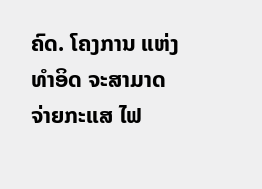ຄົດ. ໂຄງການ ແຫ່ງທຳອິດ ຈະສາມາດ ຈ່າຍກະແສ ໄຟ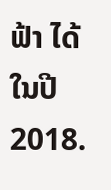ຟ້າ ໄດ້ ໃນປີ 2018.